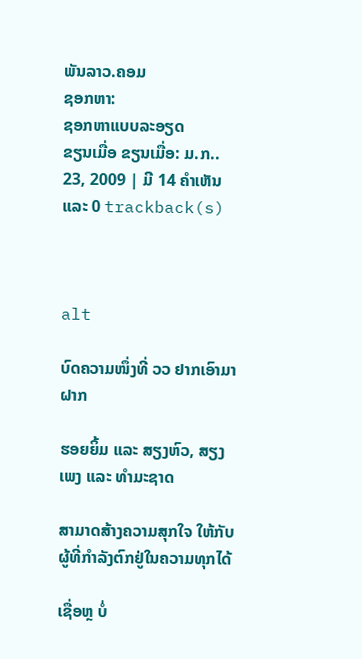ພັນລາວ.ຄອມ
ຊອກຫາ:
ຊອກຫາແບບລະອຽດ
ຂຽນເມື່ອ ຂຽນເມື່ອ: ມ.ກ.. 23, 2009 | ມີ 14 ຄຳເຫັນ ແລະ 0 trackback(s)



alt

ບົດຄວາມໜຶ່ງທີ່ ວວ ຢາກເອົາມາຝາກ

ຮອຍຍິ້ມ ແລະ ສຽງຫົວ, ສຽງເພງ ແລະ ທຳມະຊາດ

ສາມາດສ້າງຄວາມສຸກໃຈ ໃຫ້ກັບຜູ້ທີ່ກຳລັງຕົກຢູ່ໃນຄວາມທຸກໄດ້

ເຊື່ອຫຼ ບໍ່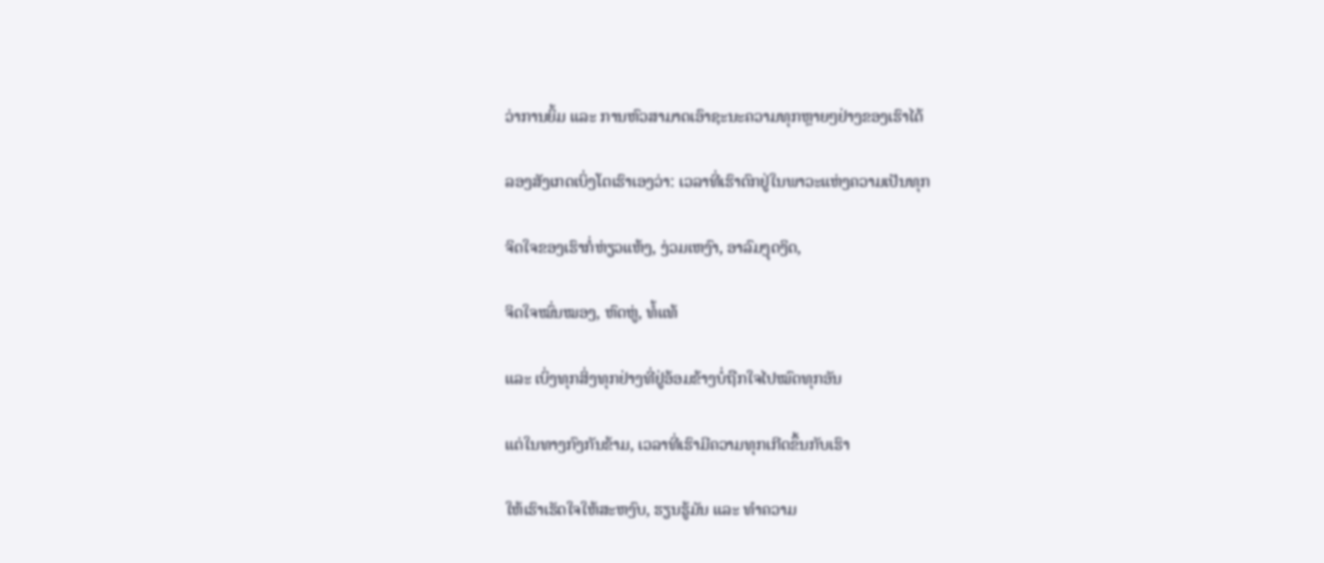ວ່າການຍິ້ມ ແລະ ການຫົວສາມາດເອົາຊະນະຄວາມທຸກຫຼາຍໆຢ່າງຂອງເຮົາໄດ້

ລອງສັງເກດເບິ່ງໂຕເຮົາເອງວ່າ: ເວລາທີ່ເຮົາຕົກຢູ່ໃນພາວະແຫ່ງຄວາມເປັນທຸກ

ຈິດໃຈຂອງເຮົາກໍ່ຫ່ຽວແຫ້ງ, ງ່ວມເຫງົາ, ອາລົມງຸດງິດ,

ຈິດໃຈໝົ່ນໝອງ, ຫົດຫູ່, ທໍ້ແທ້

ແລະ ເບິ່ງທຸກສິ່ງທຸກຢ່າງທີ່ຢູ່ອ້ອມຂ້າງບໍ່ຖືກໃຈໄປໝົດທຸກອັນ

ແຕ່ໃນທາງກົງກັນຂ້າມ, ເວລາທີ່ເຮົາມີຄວາມທຸກເກີດຂຶ້ນກັບເຮົາ

ໃຫ້ເຮົາເຮັດໃຈໃຫ້ສະຫງົບ, ຮຽນຮູ້ມັນ ແລະ ທຳຄວາມ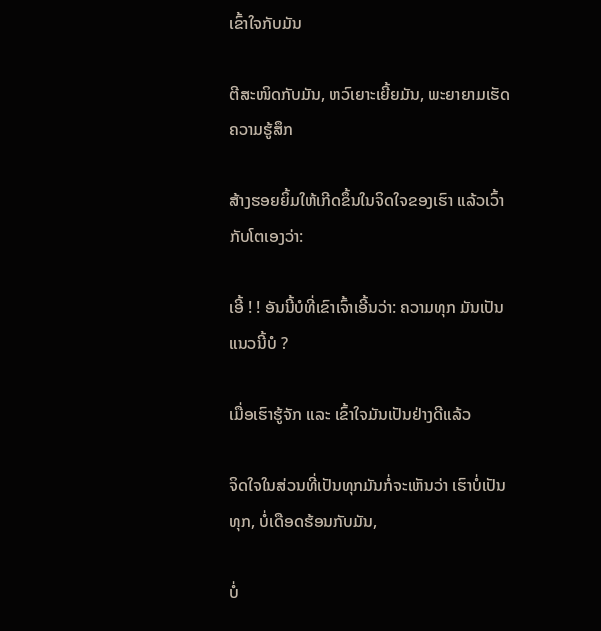ເຂົ້າໃຈກັບມັນ

ຕີສະໜິດກັບມັນ, ຫວົເຍາະເຍີ້ຍມັນ, ພະຍາຍາມເຮັດຄວາມຮູ້ສຶກ

ສ້າງຮອຍຍິ້ມໃຫ້ເກີດຂຶ້ນໃນຈິດໃຈຂອງເຮົາ ແລ້ວເວົ້າກັບໂຕເອງວ່າ:

ເອີ້ ! ! ອັນນີ້ບໍທີ່ເຂົາເຈົ້າເອີ້ນວ່າ: ຄວາມທຸກ ມັນເປັນແນວນີ້ບໍ ?

ເມື່ອເຮົາຮູ້ຈັກ ແລະ ເຂົ້າໃຈມັນເປັນຢ່າງດີແລ້ວ

ຈິດໃຈໃນສ່ວນທີ່ເປັນທຸກມັນກໍ່ຈະເຫັນວ່າ ເຮົາບໍ່ເປັນທຸກ, ບໍ່ເດືອດຮ້ອນກັບມັນ,

ບໍ່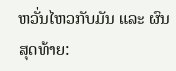ຫວັ່ນໄຫວກັບມັນ ແລະ ຜົນສຸດທ້າຍ: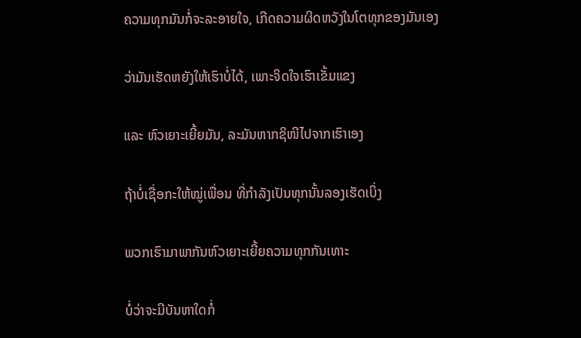ຄວາມທຸກມັນກໍ່ຈະລະອາຍໃຈ, ເກີດຄວາມຜິດຫວັງໃນໂຕທຸກຂອງມັນເອງ

ວ່າມັນເຮັດຫຍັງໃຫ້ເຮົາບໍ່ໄດ້, ເພາະຈິດໃຈເຮົາເຂັ້ມແຂງ

ແລະ ຫົວເຍາະເຍີ້ຍມັນ, ລະມັນຫາກຊິໜີໄປຈາກເຮົາເອງ

ຖ້າບໍ່ເຊື່ອກະໃຫ້ໝູ່ເພື່ອນ ທີ່ກຳລັງເປັນທຸກນັ້ນລອງເຮັດເບິ່ງ

ພວກເຮົາມາພາກັນຫົວເຍາະເຍີ້ຍຄວາມທຸກກັນເທາະ

ບໍ່ວ່າຈະມີບັນຫາໃດກໍ່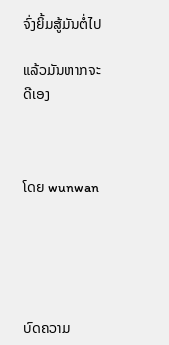ຈົ່ງຍິ້ມສູ້ມັນຕໍ່ໄປ

ແລ້ວມັນຫາກຈະດີເອງ



ໂດຍ wunwan





ບົດຄວາມ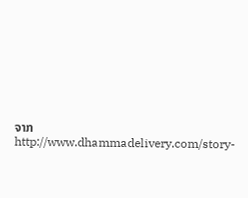ຈາກhttp://www.dhammadelivery.com/story-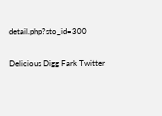detail.php?sto_id=300

Delicious Digg Fark Twitter